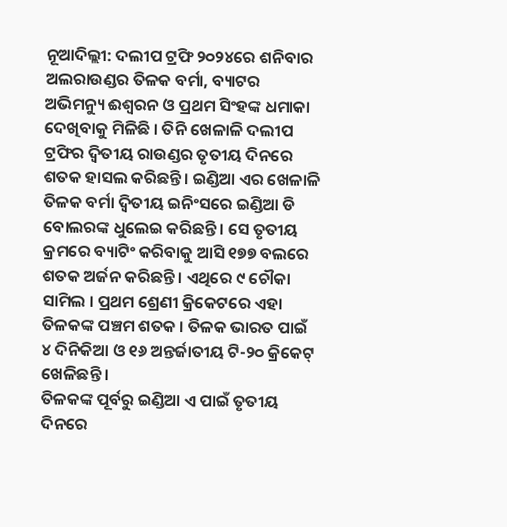ନୂଆଦିଲ୍ଲୀ: ଦଲୀପ ଟ୍ରଫି ୨୦୨୪ରେ ଶନିବାର ଅଲରାଉଣ୍ଡର ତିଳକ ବର୍ମା, ବ୍ୟାଟର ଅଭିମନ୍ୟୁ ଈଶ୍ୱରନ ଓ ପ୍ରଥମ ସିଂହଙ୍କ ଧମାକା ଦେଖିବାକୁ ମିଳିଛି । ତିନି ଖେଳାଳି ଦଲୀପ ଟ୍ରଫିର ଦ୍ୱିତୀୟ ରାଉଣ୍ଡର ତୃତୀୟ ଦିନରେ ଶତକ ହାସଲ କରିଛନ୍ତି । ଇଣ୍ଡିଆ ଏର ଖେଳାଳି ତିଳକ ବର୍ମା ଦ୍ୱିତୀୟ ଇନିଂସରେ ଇଣ୍ଡିଆ ଡି ବୋଲରଙ୍କ ଧୁଲେଇ କରିଛନ୍ତି । ସେ ତୃତୀୟ କ୍ରମରେ ବ୍ୟାଟିଂ କରିବାକୁ ଆସି ୧୭୭ ବଲରେ ଶତକ ଅର୍ଜନ କରିଛନ୍ତି । ଏଥିରେ ୯ ଚୌକା ସାମିଲ । ପ୍ରଥମ ଶ୍ରେଣୀ କ୍ରିକେଟରେ ଏହା ତିଳକଙ୍କ ପଞ୍ଚମ ଶତକ । ତିଳକ ଭାରତ ପାଇଁ ୪ ଦିନିକିଆ ଓ ୧୬ ଅନ୍ତର୍ଜାତୀୟ ଟି-୨୦ କ୍ରିକେଟ୍ ଖେଳିଛନ୍ତି ।
ତିଳକଙ୍କ ପୂର୍ବରୁ ଇଣ୍ଡିଆ ଏ ପାଇଁ ତୃତୀୟ ଦିନରେ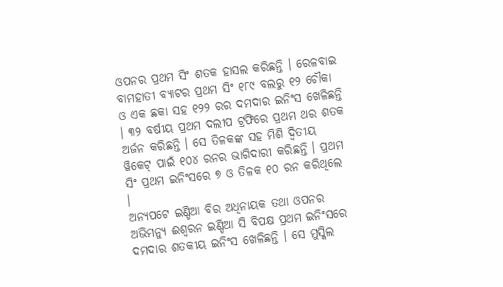ଓପନର ପ୍ରଥମ ସିଂ ଶତକ ହାସଲ କରିଛନ୍ତି । ରେଳବାଇ ବାମହାତୀ ବ୍ୟାଟର ପ୍ରଥମ ସିଂ ୧୮୯ ବଲରୁ ୧୨ ଚୌକା ଓ ଏକ ଛକା ସହ ୧୨୨ ରର ଦମଦାର ଇନିଂସ ଖେଳିଛନ୍ତି । ୩୨ ବର୍ଷୀୟ ପ୍ରଥମ ଦଲୀପ ଟ୍ରଫିରେ ପ୍ରଥମ ଥର ଶତକ ଅର୍ଜନ କରିଛନ୍ତି । ସେ ତିଳକଙ୍କ ସହ ମିଶି ଦ୍ୱିତୀୟ ୱିକେଟ୍ ପାଇଁ ୧୦୪ ରନର ଭାଗିଦାରୀ କରିଛନ୍ତି । ପ୍ରଥମ ସିଂ ପ୍ରଥମ ଇନିଂସରେ ୭ ଓ ତିଳକ ୧୦ ରନ କରିଥିଲେ ।
ଅନ୍ୟପଟେ ଇଣ୍ଡିଆ ବିର ଅଧିନାୟକ ତଥା ଓପନର ଅଭିମନ୍ୟୁ ଈଶ୍ୱରନ ଇଣ୍ଡିଆ ସି ବିପକ୍ଷ ପ୍ରଥମ ଇନିଂସରେ ଦମଦାର ଶତକୀୟ ଇନିଂସ ଖେଳିଛନ୍ତି । ସେ ମୁସ୍କିଲ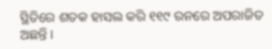ସ୍ଥିତିରେ ଶତକ ହାସଲ କରି ୧୧୯ ରନରେ ଅପରାଜିତ ଅଛନ୍ତି ।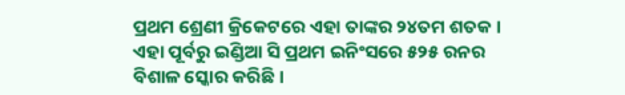ପ୍ରଥମ ଶ୍ରେଣୀ କ୍ରିକେଟରେ ଏହା ତାଙ୍କର ୨୪ତମ ଶତକ । ଏହା ପୂର୍ବରୁ ଇଣ୍ଡିଆ ସି ପ୍ରଥମ ଇନିଂସରେ ୫୨୫ ରନର ବିଶାଳ ସ୍କୋର କରିଛି ।